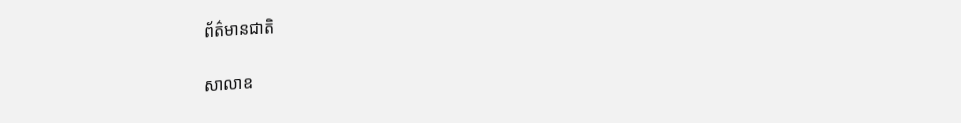ព័ត៌មានជាតិ

សាលាឧ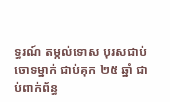ទ្ធរណ៍ តម្កល់ទោស បុរសជាប់ចោទម្នាក់ ជាប់គុក ២៥ ឆ្នាំ ជាប់ពាក់ព័ន្ធ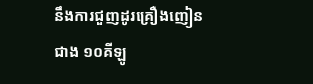នឹងការជួញដូរគ្រឿងញៀន ជាង ១០គីឡូ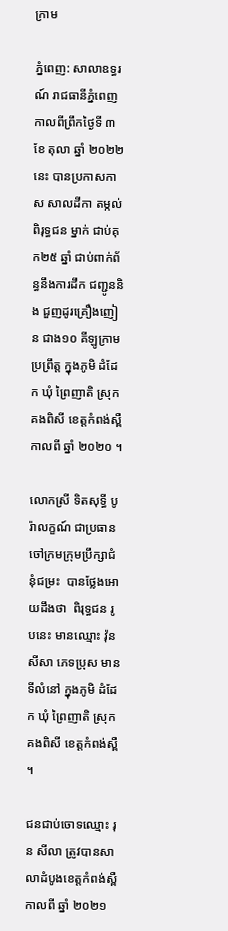ក្រាម

ភ្នំពេញ: សាលាឧទ្ធរណ៍ រាជធានីភ្នំពេញ កាលពីព្រឹកថ្ងៃទី ៣ ខែ តុលា ឆ្នាំ ២០២២នេះ បានប្រកាសកាស សាលដីកា តម្កល់ ពិរុទ្ធជន ម្នាក់ ជាប់គុក២៥ ឆ្នាំ ជាប់ពាក់ព័ន្ធនឹងការដឹក ជញ្ជូននិង ជួញដូរគ្រឿងញៀន ជាង១០ គីឡូក្រាម ប្រព្រឹត្ត ក្នុងភូមិ ដំដែក ឃុំ ព្រៃញាតិ ស្រុកគងពិសី ខេត្តកំពង់ស្ពឺ កាលពី ឆ្នាំ ២០២០ ។

លោកស្រី ទិតសុទ្ធី បូរ៉ាលក្ខណ៍ ជាប្រធានចៅក្រមក្រុមប្រឹក្សាជំនុំជម្រះ  បានថ្លែងអោយដឹងថា  ពិរុទ្ធជន រូបនេះ មានឈ្មោះ វ៉ុន សីសា ភេទប្រុស មានទីលំនៅ ក្នុងភូមិ ដំដែក ឃុំ ព្រៃញាតិ ស្រុកគងពិសី ខេត្តកំពង់ស្ពឺ ។

ជនជាប់ចោទឈ្មោះ រុន សីលា ត្រូវបានសាលាដំបូងខេត្តកំពង់ស្ពឺ កាលពី ឆ្នាំ ២០២១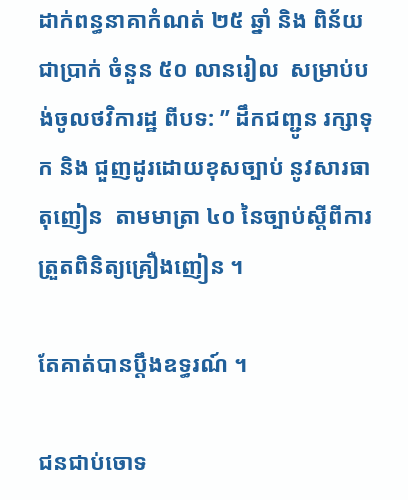ដាក់ពន្ធនាគាកំណត់ ២៥ ឆ្នាំ និង ពិន័យ ជាប្រាក់ ចំនួន ៥០ លានរៀល  សម្រាប់បង់ចូលថវិការដ្ឋ ពីបទ: ” ដឹកជញ្ជូន រក្សាទុក និង ជួញដូរដោយខុសច្បាប់ នូវសារធាតុញៀន  តាមមាត្រា ៤០ នៃច្បាប់ស្តីពីការត្រួតពិនិត្យគ្រឿងញៀន ។

តែគាត់បានប្តឹងឧទ្ធរណ៍ ។

ជនជាប់ចោទ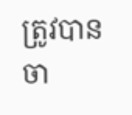ត្រូវបានចា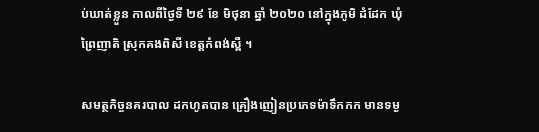ប់ឃាត់ខ្លួន កាលពីថ្ងៃទី ២៩ ខែ មិថុនា ឆ្នាំ ២០២០ នៅក្នុងភូមិ ដំដែក ឃុំ ព្រៃញាតិ ស្រុកគងពិសី ខេត្តកំពង់ស្ពឺ ។

សមត្ថកិច្ចនគរបាល ដកហូតបាន គ្រឿងញៀនប្រភេទម៉ាទឹកកក មានទម្ង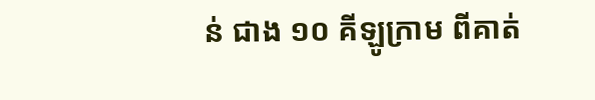ន់ ជាង ១០ គីឡូក្រាម ពីគាត់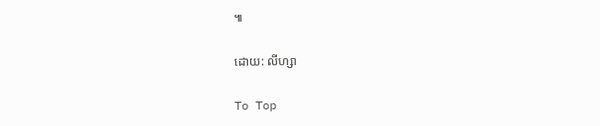៕

ដោយ: លីហ្សា

To Top